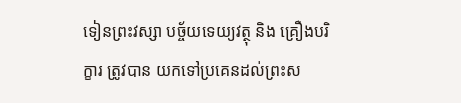ទៀនព្រះវស្សា បច្ច័យទេយ្យវត្ថុ និង គ្រឿងបរិក្ខារ ត្រូវបាន យកទៅប្រគេនដល់ព្រះស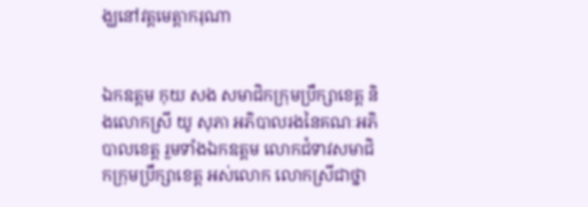ង្ឃនៅវត្តមេត្តាករុណា


ឯកឧត្តម កុយ សង សមាជិកក្រុមប្រឹក្សាខេត្ត និងលោកស្រី យូ សុភា អភិបាលរងនៃគណៈអភិបាលខេត្ត រួមទាំងឯកឧត្តម លោកជំទាវសមាជិកក្រុមប្រឹក្សាខេត្ត អស់លោក លោកស្រីជាថ្នា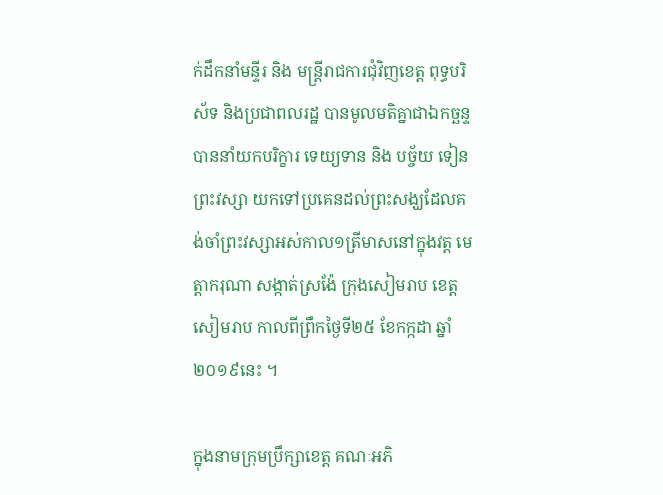ក់ដឹកនាំមន្ទីរ និង មន្ត្រីរាជការជុំវិញខេត្ត ពុទ្ធបរិស័ទ និងប្រជាពលរដ្ឋ បានមូលមតិគ្នាជាឯកច្ឆន្ទបាននាំយកបរិក្ខារ ទេយ្យទាន និង បច្ច័យ ទៀនព្រះវស្សា យកទៅប្រគេនដល់ព្រះសង្ឃដែលគង់ចាំព្រះវស្សាអស់កាល១ត្រីមាសនៅក្នុងវត្ត មេត្តាករុណា សង្កាត់ស្រង៉ែ ក្រុងសៀមរាប ខេត្តសៀមរាប កាលពីព្រឹកថ្ងៃទី២៥ ខែកក្កដា ឆ្នាំ២០១៩នេះ ។

ក្នុងនាមក្រុមប្រឹក្សាខេត្ត គណៈអភិ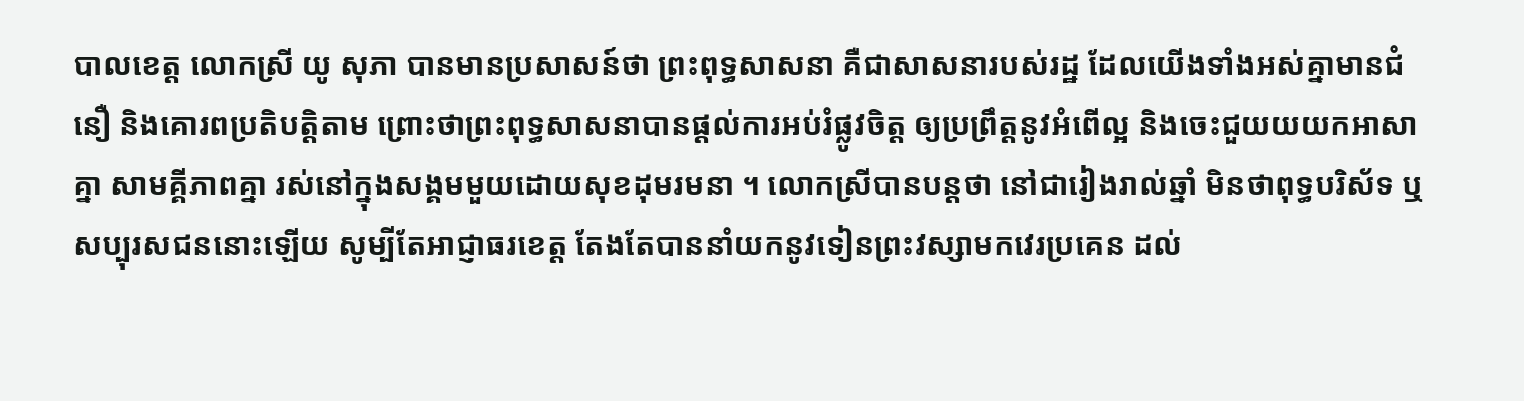បាលខេត្ត លោកស្រី យូ សុភា បានមានប្រសាសន៍ថា ព្រះពុទ្ធសាសនា គឺជាសាសនារបស់រដ្ឋ ដែលយើងទាំងអស់គ្នាមានជំនឿ និងគោរពប្រតិបត្តិតាម ព្រោះថាព្រះពុទ្ធសាសនាបានផ្តល់ការអប់រំផ្លូវចិត្ត ឲ្យប្រព្រឹត្តនូវអំពើល្អ និងចេះជួយយយកអាសាគ្នា សាមគ្គីភាពគ្នា រស់នៅក្នុងសង្គមមួយដោយសុខដុមរមនា ។ លោកស្រីបានបន្តថា នៅជារៀងរាល់ឆ្នាំ មិនថាពុទ្ធបរិស័ទ ឬសប្បុរសជននោះឡើយ សូម្បីតែអាជ្ញាធរខេត្ត តែងតែបាននាំយកនូវទៀនព្រះវស្សាមកវេរប្រគេន ដល់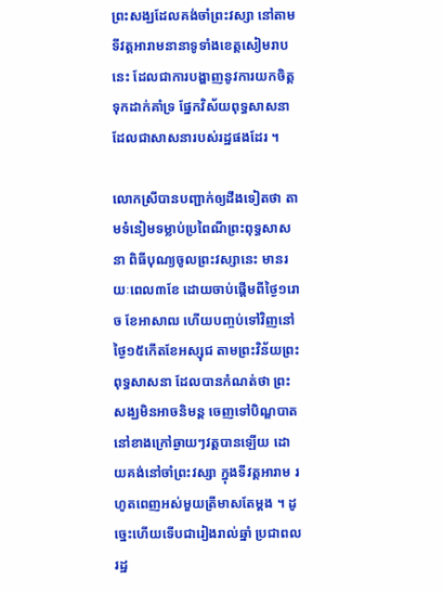ព្រះសង្ឃដែលគង់ចាំព្រះវស្សា នៅតាមទីវត្តអារាមនានាទូទាំងខេត្តសៀមរាបនេះ ដែលជាការបង្ហាញនូវការយកចិត្តទុកដាក់គាំទ្រ ផ្នែកវិស័យពុទ្ធសាសនា ដែលជាសាសនារបស់រដ្ឋផងដែរ ។

លោកស្រីបានបញ្ជាក់ឲ្យដឹងទៀតថា តាមទំនៀមទម្លាប់ប្រពៃណីព្រះពុទ្ធសាសនា ពិធីបុណ្យចូលព្រះវស្សានេះ មានរយៈពេល៣ខែ ដោយចាប់ផ្ដើមពីថ្ងៃ១រោច ខែអាសាឍ ហើយបញ្ចប់ទៅវិញនៅថ្ងៃ១៥កើតខែអស្សុជ តាមព្រះវិន័យព្រះពុទ្ធសាសនា ដែលបានកំណត់ថា ព្រះសង្ឃមិនអាចនិមន្ត ចេញទៅបិណ្ឌបាត នៅខាងក្រៅឆ្ងាយៗវត្តបានឡើយ ដោយគង់នៅចាំព្រះវស្សា ក្នុងទីវត្តអារាម រហូតពេញអស់មួយត្រីមាសតែម្ដង ។ ដូច្នេះហើយទើបជារៀងរាល់ឆ្នាំ ប្រជាពលរដ្ឋ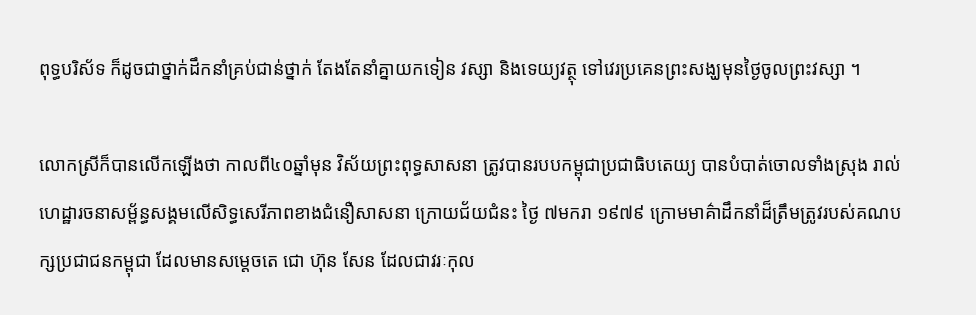ពុទ្ធបរិស័ទ ក៏ដូចជាថ្នាក់ដឹកនាំគ្រប់ជាន់ថ្នាក់ តែងតែនាំគ្នាយកទៀន វស្សា និងទេយ្យវត្ថុ ទៅវេរប្រគេនព្រះសង្ឃមុនថ្ងៃចូលព្រះវស្សា ។

លោកស្រីក៏បានលើកឡើងថា កាលពី៤០ឆ្នាំមុន វិស័យព្រះពុទ្ធសាសនា ត្រូវបានរបបកម្ពុជាប្រជាធិបតេយ្យ បានបំបាត់ចោលទាំងស្រុង រាល់ហេដ្ឋារចនាសម្ព័ន្ធសង្គមលើសិទ្ធសេរីភាពខាងជំនឿសាសនា ក្រោយជ័យជំនះ ថ្ងៃ ៧មករា ១៩៧៩ ក្រោមមាគ៌ាដឹកនាំដ៏ត្រឹមត្រូវរបស់គណបក្សប្រជាជនកម្ពុជា ដែលមានសម្តេចតេ ជោ ហ៊ុន សែន ដែលជាវរៈកុល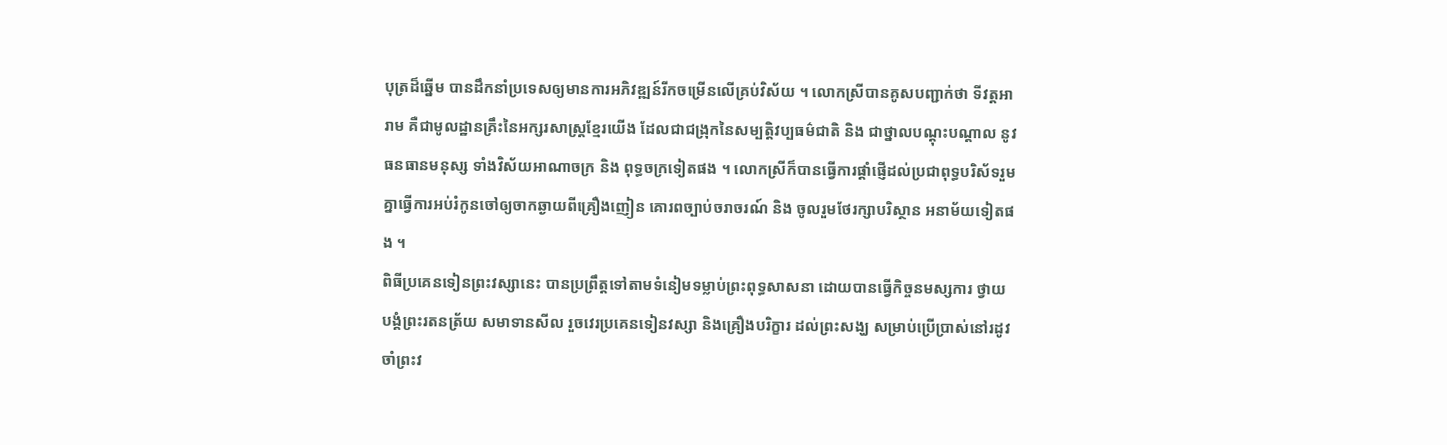បុត្រដ៏ឆ្នើម បានដឹកនាំប្រទេសឲ្យមានការអភិវឌ្ឍន៍រីកចម្រើនលើគ្រប់វិស័យ ។ លោកស្រីបានគូសបញ្ជាក់ថា ទីវត្តអារាម គឺជាមូលដ្ឋានគ្រឹះនៃអក្សរសាស្ត្រខ្មែរយើង ដែលជាជង្រុកនៃសម្បត្តិវប្បធម៌ជាតិ និង ជាថ្នាលបណ្តុះបណ្តាល នូវធនធានមនុស្ស ទាំងវិស័យអាណាចក្រ និង ពុទ្ធចក្រទៀតផង ។ លោកស្រីក៏បានធ្វើការផ្តាំផ្ញើដល់ប្រជាពុទ្ធបរិស័ទរួមគ្នាធ្វើការអប់រំកូនចៅឲ្យចាកឆ្ងាយពីគ្រឿងញៀន គោរពច្បាប់ចរាចរណ៍ និង ចូលរួមថែរក្សាបរិស្ថាន អនាម័យទៀតផង ។
ពិធីប្រគេនទៀនព្រះវស្សានេះ បានប្រព្រឹត្តទៅតាមទំនៀមទម្លាប់ព្រះពុទ្ធសាសនា ដោយបានធ្វើកិច្ចនមស្សការ ថ្វាយ បង្គំព្រះរតនត្រ័យ សមាទានសីល រួចវេរប្រគេនទៀនវស្សា និងគ្រឿងបរិក្ខារ ដល់ព្រះសង្ឃ សម្រាប់ប្រើប្រាស់នៅរដូវចាំព្រះវ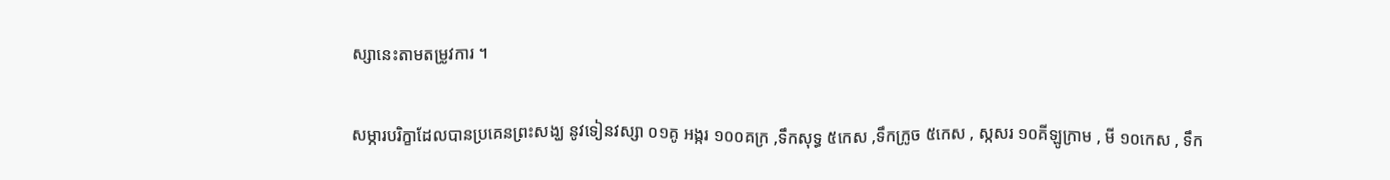ស្សានេះតាមតម្រូវការ ។

សម្ភារបរិក្ខាដែលបានប្រគេនព្រះសង្ឃ នូវទៀនវស្សា ០១គូ អង្ករ ១០០គក្រ ,ទឹកសុទ្ធ ៥កេស ,ទឹកក្រូច ៥កេស , ស្កសរ ១០គីឡូក្រាម , មី ១០កេស , ទឹក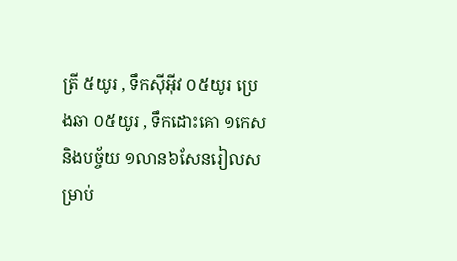ត្រី ៥យូរ , ទឹកស៊ីអ៊ីវ ០៥យូរ ប្រេងឆា ០៥យូរ , ទឹកដោះគោ ១កេស និងបច្ច័យ ១លាន៦សែនរៀលសម្រាប់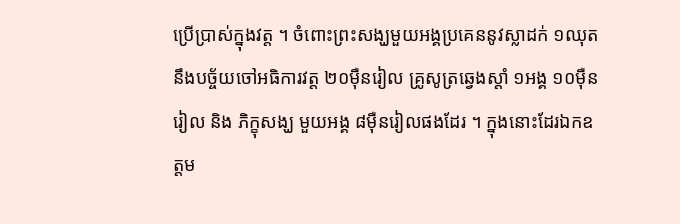ប្រើប្រាស់ក្នុងវត្ត ។ ចំពោះព្រះសង្ឃមួយអង្គប្រគេននូវស្លាដក់ ១ឈុត នឹងបច្ច័យចៅអធិការវត្ត ២០ម៉ឺនរៀល គ្រូសូត្រឆ្វេងស្តាំ ១អង្គ ១០ម៉ឺនរៀល និង ភិក្ខុសង្ឃ មួយអង្គ ៨ម៉ឺនរៀលផងដែរ ។ ក្នុងនោះដែរឯកឧត្តម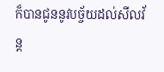ក៏បានជូននូវបច្ច័យដល់សីលវ័ន្ត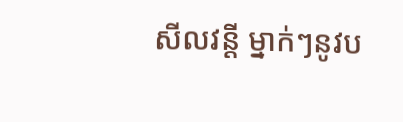សីលវន្តី ម្នាក់ៗនូវប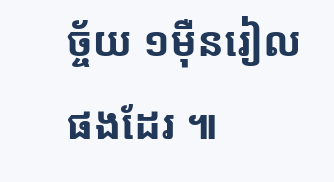ច្ច័យ ១ម៉ឺនរៀលផងដែរ ៕